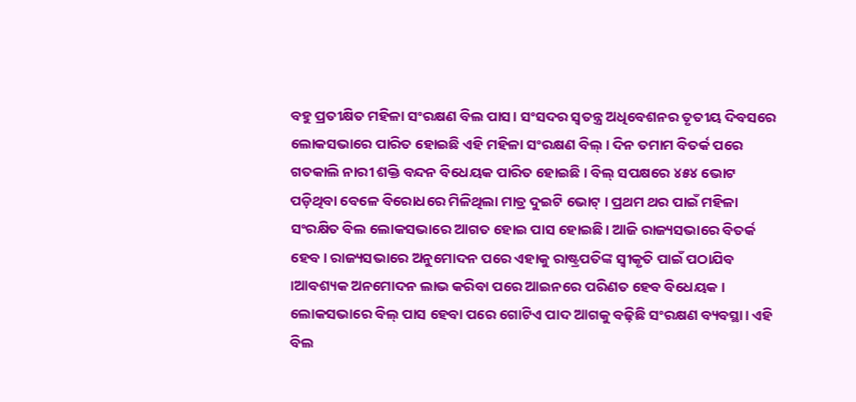ବହୁ ପ୍ରତୀକ୍ଷିତ ମହିଳା ସଂରକ୍ଷଣ ବିଲ ପାସ। ସଂସଦର ସ୍ୱତନ୍ତ୍ର ଅଧିବେଶନର ତୃତୀୟ ଦିବସରେ ଲୋକସଭାରେ ପାରିତ ହୋଇଛି ଏହି ମହିଳା ସଂରକ୍ଷଣ ବିଲ୍ । ଦିନ ତମାମ ବିତର୍କ ପରେ ଗତକାଲି ନାରୀ ଶକ୍ତି ବନ୍ଦନ ବିଧେୟକ ପାରିତ ହୋଇଛି । ବିଲ୍ ସପକ୍ଷରେ ୪୫୪ ଭୋଟ ପଡ଼ିଥିବା ବେଳେ ବିରୋଧରେ ମିଳିଥିଲା ମାତ୍ର ଦୁଇଟି ଭୋଟ୍ । ପ୍ରଥମ ଥର ପାଇଁ ମହିଳା ସଂରକ୍ଷିତ ବିଲ ଲୋକସଭାରେ ଆଗତ ହୋଇ ପାସ ହୋଇଛି। ଆଜି ରାଜ୍ୟସଭାରେ ବିତର୍କ ହେବ। ରାଜ୍ୟସଭାରେ ଅନୁମୋଦନ ପରେ ଏହାକୁ ରାଷ୍ଟ୍ରପତିଙ୍କ ସ୍ବୀକୃତି ପାଇଁ ପଠାଯିବ ।ଆବଶ୍ୟକ ଅନମୋଦନ ଲାଭ କରିବା ପରେ ଆଇନରେ ପରିଣତ ହେବ ବିଧେୟକ । ଲୋକସଭାରେ ବିଲ୍ ପାସ ହେବା ପରେ ଗୋଟିଏ ପାଦ ଆଗକୁ ବଢ଼ିଛି ସଂରକ୍ଷଣ ବ୍ୟବସ୍ଥା। ଏହି ବିଲ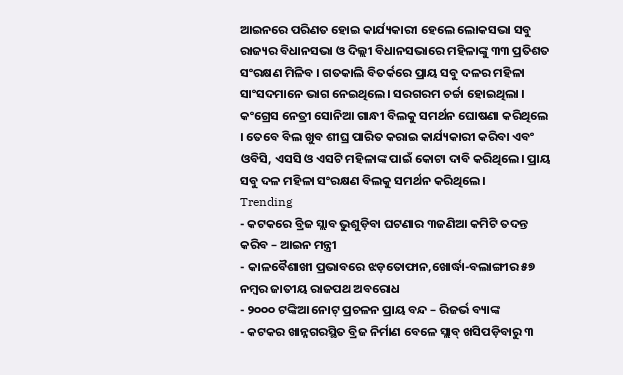ଆଇନରେ ପରିଣତ ହୋଇ କାର୍ଯ୍ୟକାରୀ ହେଲେ ଲୋକସଭା ସବୁ ରାଜ୍ୟର ବିଧାନସଭା ଓ ଦିଲ୍ଲୀ ବିଧାନସଭାରେ ମହିଳାଙ୍କୁ ୩୩ ପ୍ରତିଶତ ସଂରକ୍ଷଣ ମିଳିବ । ଗତକାଲି ବିତର୍କରେ ପ୍ରାୟ ସବୁ ଦଳର ମହିଳା ସାଂସଦମାନେ ଭାଗ ନେଇଥିଲେ। ସରଗରମ ଚର୍ଚ୍ଚା ହୋଇଥିଲା । କଂଗ୍ରେସ ନେତ୍ରୀ ସୋନିଆ ଗାନ୍ଧୀ ବିଲକୁ ସମର୍ଥନ ଘୋଷଣା କରିଥିଲେ । ତେବେ ବିଲ ଖୁବ ଶୀଘ୍ର ପାରିତ କରାଇ କାର୍ଯ୍ୟକାରୀ କରିବା ଏବଂ ଓବିସି, ଏସସି ଓ ଏସଟି ମହିଳାଙ୍କ ପାଇଁ କୋଟା ଦାବି କରିଥିଲେ। ପ୍ରାୟ ସବୁ ଦଳ ମହିଳା ସଂରକ୍ଷଣ ବିଲକୁ ସମର୍ଥନ କରିଥିଲେ ।
Trending
- କଟକରେ ବ୍ରିଜ ସ୍ଲାବ ଭୁଶୁଡ଼ିବା ଘଟଣାର ୩ଜଣିଆ କମିଟି ତଦନ୍ତ କରିବ – ଆଇନ ମନ୍ତ୍ରୀ
- କାଳବୈଶାଖୀ ପ୍ରଭାବରେ ଝଡ଼ତୋଫାନ,ଖୋର୍ଦ୍ଧା-ବଲାଙ୍ଗୀର ୫୭ ନମ୍ବର ଜାତୀୟ ରାଜପଥ ଅବରୋଧ
- ୨୦୦୦ ଟଙ୍କିଆ ନୋଟ୍ ପ୍ରଚଳନ ପ୍ରାୟ ବନ୍ଦ – ରିଜର୍ଭ ବ୍ୟାଙ୍କ
- କଟକର ଖାନ୍ନଗରସ୍ଥିତ ବ୍ରିଜ ନିର୍ମାଣ ବେଳେ ସ୍ଲାବ୍ ଖସିପଡ଼ିବାରୁ ୩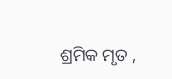ଶ୍ରମିକ ମୃତ ,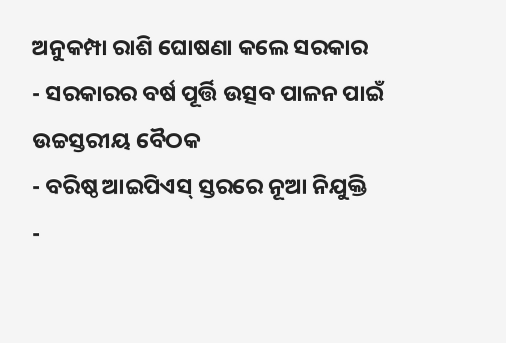ଅନୁକମ୍ପା ରାଶି ଘୋଷଣା କଲେ ସରକାର
- ସରକାରର ବର୍ଷ ପୂର୍ତ୍ତି ଉତ୍ସବ ପାଳନ ପାଇଁ ଉଚ୍ଚସ୍ତରୀୟ ବୈଠକ
- ବରିଷ୍ଠ ଆଇପିଏସ୍ ସ୍ତରରେ ନୂଆ ନିଯୁକ୍ତି
-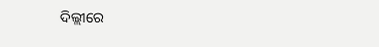ଦିଲ୍ଲୀରେ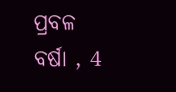ପ୍ରବଳ ବର୍ଷା , 4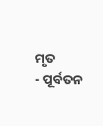ମୃତ
- ପୂର୍ବତନ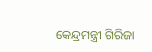କେନ୍ଦ୍ରମନ୍ତ୍ରୀ ଗିରିଜା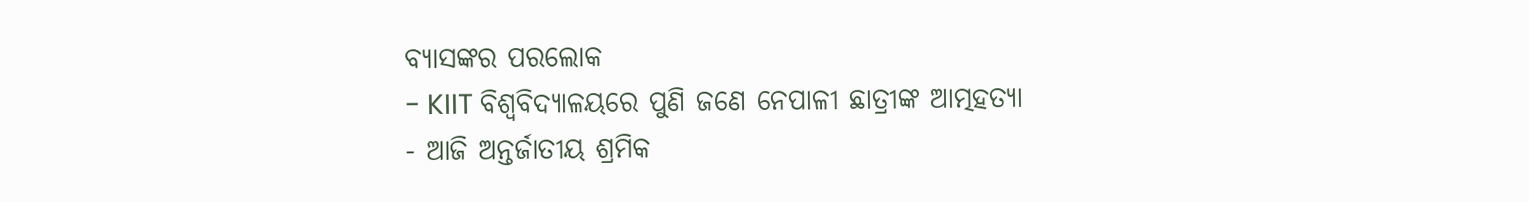ବ୍ୟାସଙ୍କର ପରଲୋକ
- KIIT ବିଶ୍ୱବିଦ୍ୟାଳୟରେ ପୁଣି ଜଣେ ନେପାଳୀ ଛାତ୍ରୀଙ୍କ ଆତ୍ମହତ୍ୟା
- ଆଜି ଅନ୍ତର୍ଜାତୀୟ ଶ୍ରମିକ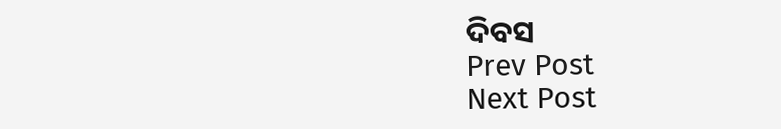ଦିବସ
Prev Post
Next Post